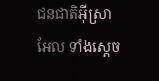ជនជាតិអ៊ីស្រាអែល ទាំងស្ដេច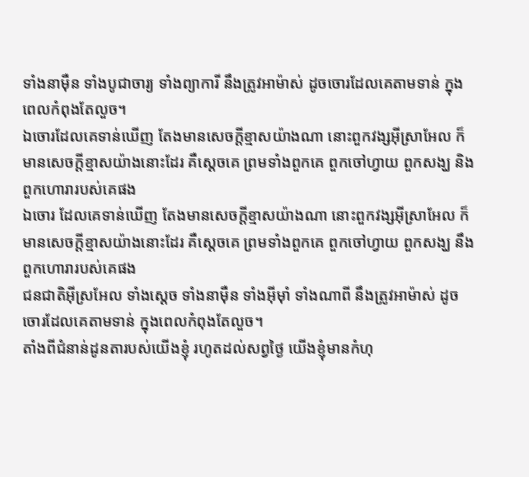ទាំងនាម៉ឺន ទាំងបូជាចារ្យ ទាំងព្យាការី នឹងត្រូវអាម៉ាស់ ដូចចោរដែលគេតាមទាន់ ក្នុងពេលកំពុងតែលួច។
ឯចោរដែលគេទាន់ឃើញ តែងមានសេចក្ដីខ្មាសយ៉ាងណា នោះពួកវង្សអ៊ីស្រាអែល ក៏មានសេចក្ដីខ្មាសយ៉ាងនោះដែរ គឺស្តេចគេ ព្រមទាំងពួកគេ ពួកចៅហ្វាយ ពួកសង្ឃ និងពួកហោរារបស់គេផង
ឯចោរ ដែលគេទាន់ឃើញ តែងមានសេចក្ដីខ្មាសយ៉ាងណា នោះពួកវង្សអ៊ីស្រាអែល ក៏មានសេចក្ដីខ្មាសយ៉ាងនោះដែរ គឺស្តេចគេ ព្រមទាំងពួកគេ ពួកចៅហ្វាយ ពួកសង្ឃ នឹងពួកហោរារបស់គេផង
ជនជាតិអ៊ីស្រអែល ទាំងស្ដេច ទាំងនាម៉ឺន ទាំងអ៊ីមុាំ ទាំងណាពី នឹងត្រូវអាម៉ាស់ ដូចចោរដែលគេតាមទាន់ ក្នុងពេលកំពុងតែលួច។
តាំងពីជំនាន់ដូនតារបស់យើងខ្ញុំ រហូតដល់សព្វថ្ងៃ យើងខ្ញុំមានកំហុ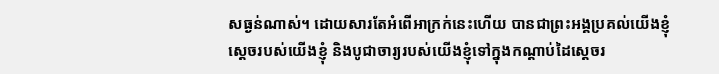សធ្ងន់ណាស់។ ដោយសារតែអំពើអាក្រក់នេះហើយ បានជាព្រះអង្គប្រគល់យើងខ្ញុំ ស្ដេចរបស់យើងខ្ញុំ និងបូជាចារ្យរបស់យើងខ្ញុំទៅក្នុងកណ្ដាប់ដៃស្ដេចរ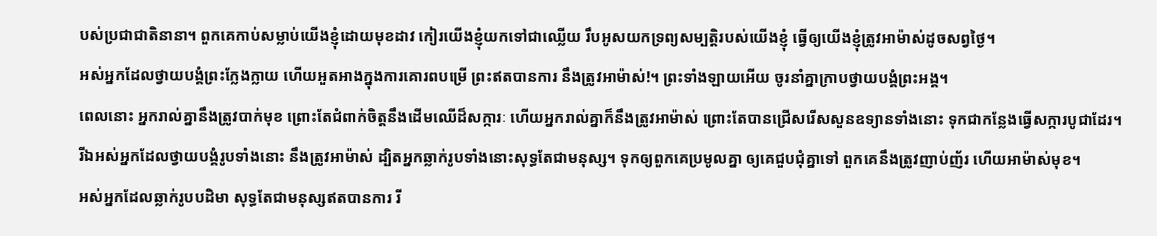បស់ប្រជាជាតិនានា។ ពួកគេកាប់សម្លាប់យើងខ្ញុំដោយមុខដាវ កៀរយើងខ្ញុំយកទៅជាឈ្លើយ រឹបអូសយកទ្រព្យសម្បត្តិរបស់យើងខ្ញុំ ធ្វើឲ្យយើងខ្ញុំត្រូវអាម៉ាស់ដូចសព្វថ្ងៃ។
អស់អ្នកដែលថ្វាយបង្គំព្រះក្លែងក្លាយ ហើយអួតអាងក្នុងការគោរពបម្រើ ព្រះឥតបានការ នឹងត្រូវអាម៉ាស់!។ ព្រះទាំងឡាយអើយ ចូរនាំគ្នាក្រាបថ្វាយបង្គំព្រះអង្គ។
ពេលនោះ អ្នករាល់គ្នានឹងត្រូវបាក់មុខ ព្រោះតែជំពាក់ចិត្តនឹងដើមឈើដ៏សក្ការៈ ហើយអ្នករាល់គ្នាក៏នឹងត្រូវអាម៉ាស់ ព្រោះតែបានជ្រើសរើសសួនឧទ្យានទាំងនោះ ទុកជាកន្លែងធ្វើសក្ការបូជាដែរ។
រីឯអស់អ្នកដែលថ្វាយបង្គំរូបទាំងនោះ នឹងត្រូវអាម៉ាស់ ដ្បិតអ្នកឆ្លាក់រូបទាំងនោះសុទ្ធតែជាមនុស្ស។ ទុកឲ្យពួកគេប្រមូលគ្នា ឲ្យគេជួបជុំគ្នាទៅ ពួកគេនឹងត្រូវញាប់ញ័រ ហើយអាម៉ាស់មុខ។
អស់អ្នកដែលឆ្លាក់រូបបដិមា សុទ្ធតែជាមនុស្សឥតបានការ រី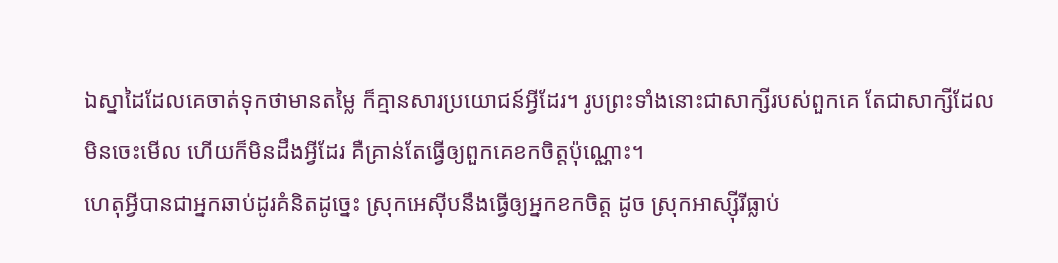ឯស្នាដៃដែលគេចាត់ទុកថាមានតម្លៃ ក៏គ្មានសារប្រយោជន៍អ្វីដែរ។ រូបព្រះទាំងនោះជាសាក្សីរបស់ពួកគេ តែជាសាក្សីដែលមិនចេះមើល ហើយក៏មិនដឹងអ្វីដែរ គឺគ្រាន់តែធ្វើឲ្យពួកគេខកចិត្តប៉ុណ្ណោះ។
ហេតុអ្វីបានជាអ្នកឆាប់ដូរគំនិតដូច្នេះ ស្រុកអេស៊ីបនឹងធ្វើឲ្យអ្នកខកចិត្ត ដូច ស្រុកអាស្ស៊ីរីធ្លាប់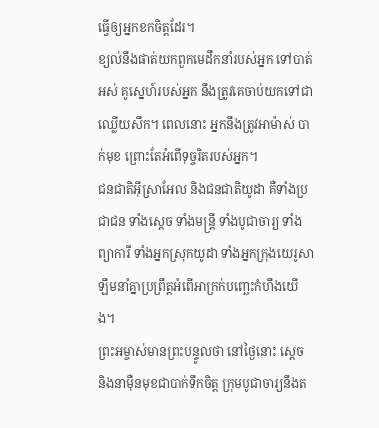ធ្វើឲ្យអ្នកខកចិត្តដែរ។
ខ្យល់នឹងផាត់យកពួកមេដឹកនាំរបស់អ្នក ទៅបាត់អស់ គូស្នេហ៍របស់អ្នក នឹងត្រូវគេចាប់យកទៅជាឈ្លើយសឹក។ ពេលនោះ អ្នកនឹងត្រូវអាម៉ាស់ បាក់មុខ ព្រោះតែអំពើទុច្ចរិតរបស់អ្នក។
ជនជាតិអ៊ីស្រាអែល និងជនជាតិយូដា គឺទាំងប្រជាជន ទាំងស្ដេច ទាំងមន្ត្រី ទាំងបូជាចារ្យ ទាំងព្យាការី ទាំងអ្នកស្រុកយូដា ទាំងអ្នកក្រុងយេរូសាឡឹមនាំគ្នាប្រព្រឹត្តអំពើអាក្រក់បញ្ឆេះកំហឹងយើង។
ព្រះអម្ចាស់មានព្រះបន្ទូលថា នៅថ្ងៃនោះ ស្ដេច និងនាម៉ឺនមុខជាបាក់ទឹកចិត្ត ក្រុមបូជាចារ្យនឹងត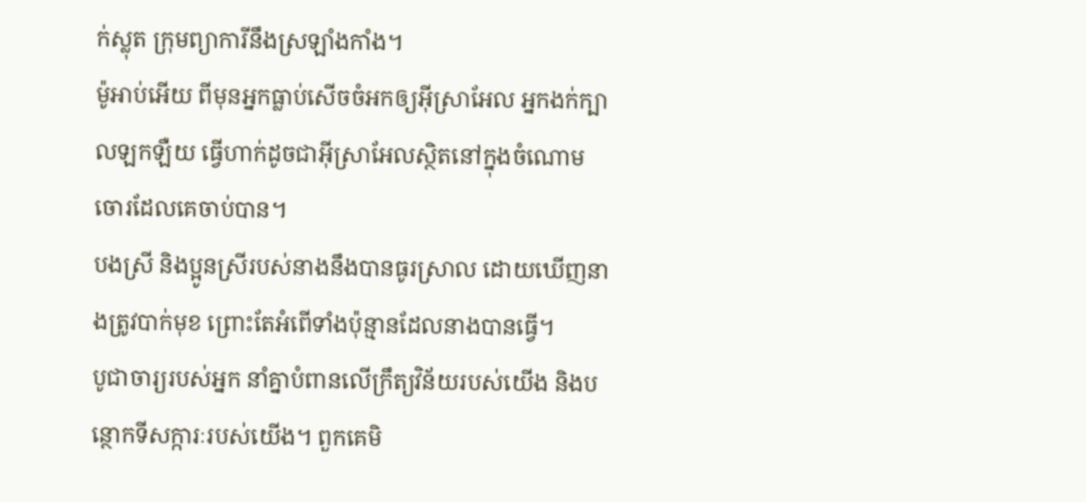ក់ស្លុត ក្រុមព្យាការីនឹងស្រឡាំងកាំង។
ម៉ូអាប់អើយ ពីមុនអ្នកធ្លាប់សើចចំអកឲ្យអ៊ីស្រាអែល អ្នកងក់ក្បាលឡកឡឺយ ធ្វើហាក់ដូចជាអ៊ីស្រាអែលស្ថិតនៅក្នុងចំណោមចោរដែលគេចាប់បាន។
បងស្រី និងប្អូនស្រីរបស់នាងនឹងបានធូរស្រាល ដោយឃើញនាងត្រូវបាក់មុខ ព្រោះតែអំពើទាំងប៉ុន្មានដែលនាងបានធ្វើ។
បូជាចារ្យរបស់អ្នក នាំគ្នាបំពានលើក្រឹត្យវិន័យរបស់យើង និងបន្ថោកទីសក្ការៈរបស់យើង។ ពួកគេមិ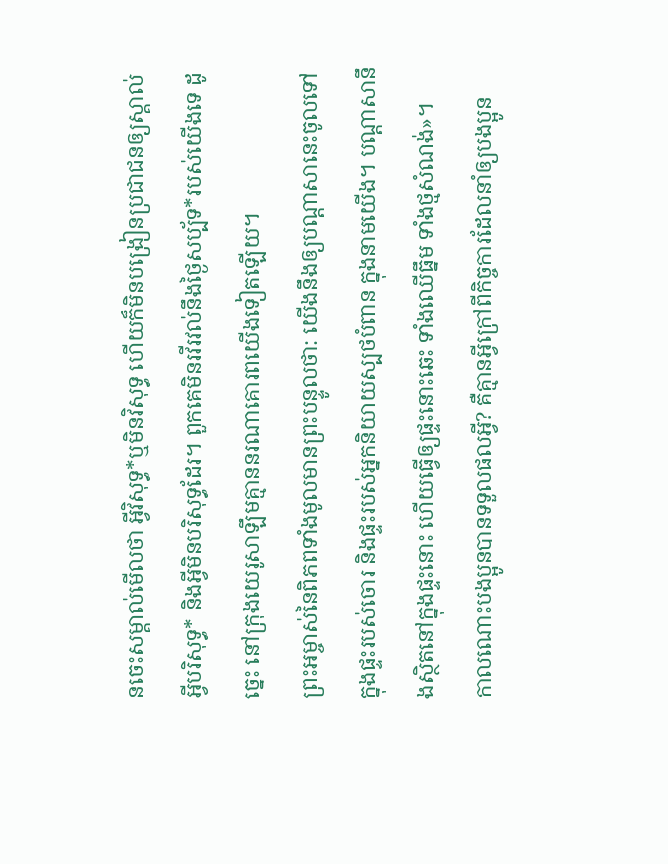នចេះសម្គាល់មើលថា អ្វីវិសុទ្ធ*ឬមិនវិសុទ្ធ ហើយក៏មិនបង្រៀនប្រជាជនឲ្យស្គាល់អ្វីបរិសុទ្ធ* និងអ្វីមិនបរិសុទ្ធដែរ។ ពួកគេមិនរវីរវល់នឹងថ្ងៃសប្ប័ទ*របស់យើងទេ ដូច្នេះ នៅក្រុងយេរូសាឡឹមគ្មាននរណាគោរពយើងទៀតឡើយ។
ព្រះអម្ចាស់នៃពិភពទាំងមូលមានព្រះបន្ទូលថា: យើងនឹងឲ្យបណ្ដាសានេះចូលទៅក្នុងផ្ទះរបស់ចោរ និងផ្ទះរបស់អ្នកនិយាយស្បថបំពាន ក្នុងនាមយើង។ បណ្ដាសានឹងស្ថិតនៅក្នុងផ្ទះនោះ ហើយធ្វើឲ្យផ្ទះនោះឆេះ ទាំងឈើធ្នឹម ទាំងថ្មសំណង់»។
កាលណោះបងប្អូនបានទទួលផលអ្វី? គឺគ្មានអ្វីក្រៅពីកិច្ចការដែលនាំឲ្យបងប្អូន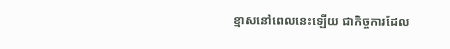ខ្មាសនៅពេលនេះឡើយ ជាកិច្ចការដែល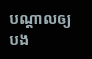បណ្ដាលឲ្យបង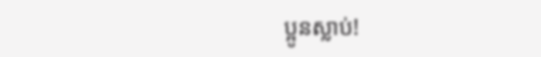ប្អូនស្លាប់!